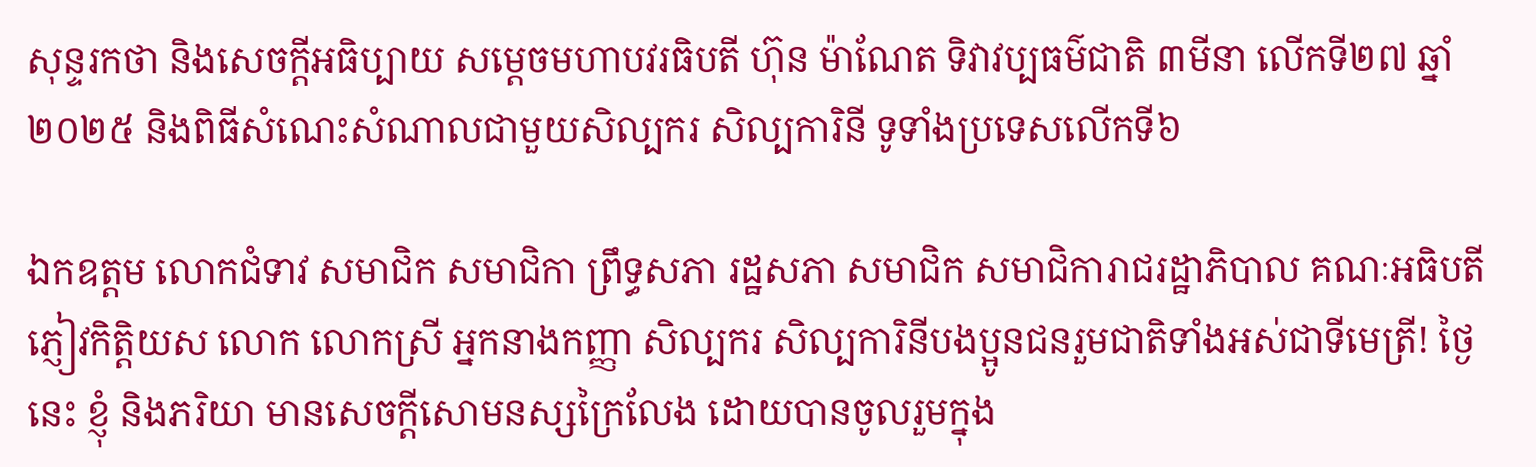សុន្ទរកថា និងសេចក្ដីអធិប្បាយ សម្ដេចមហាបវរធិបតី ហ៊ុន ម៉ាណែត ទិវាវប្បធម៌ជាតិ ៣មីនា លើកទី២៧ ឆ្នាំ២០២៥ និងពិធីសំណេះសំណាលជាមួយសិល្បករ សិល្បការិនី ទូទាំងប្រទេសលើកទី៦

ឯកឧត្តម លោកជំទាវ សមាជិក សមាជិកា ព្រឹទ្ធសភា រដ្ឋសភា សមាជិក សមាជិការាជរដ្ឋាភិបាល គណៈអធិបតី ភ្ញៀវកិត្តិយស លោក លោកស្រី អ្នកនាងកញ្ញា សិល្បករ សិល្បការិនីបងប្អូនជនរួមជាតិទាំងអស់ជាទីមេត្រី! ថ្ងៃនេះ ខ្ញុំ និងភរិយា មានសេចក្ដីសោមនស្សក្រៃលែង ដោយបានចូលរួមក្នុង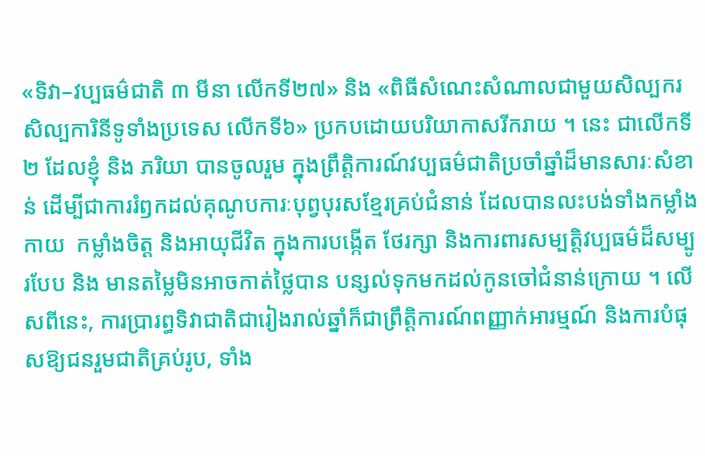«ទិវា–វប្បធម៌ជាតិ ៣ មីនា លើកទី២៧» និង «ពិធីសំណេះសំណាលជាមួយសិល្បករ សិល្បការិនីទូទាំងប្រទេស លើកទី៦» ប្រកបដោយបរិយាកាសរីករាយ ។ នេះ ជាលើកទី ២ ដែលខ្ញុំ និង ភរិយា បានចូលរួម ក្នុងព្រឹត្តិការណ៍វប្បធម៌ជាតិប្រចាំឆ្នាំដ៏មានសារៈសំខាន់ ដើម្បីជាការរំឭកដល់គុណូបការៈបុព្វបុរសខ្មែរគ្រប់ជំនាន់ ដែលបានលះបង់ទាំងកម្លាំងកាយ  កម្លាំងចិត្ត និងអាយុជីវិត ក្នុងការបង្កើត ថែរក្សា និងការពារសម្បត្តិវប្បធម៌ដ៏សម្បូរបែប និង មានតម្លៃមិនអាចកាត់ថ្លៃបាន បន្សល់ទុកមកដល់កូនចៅជំនាន់ក្រោយ ។ លើសពីនេះ, ការប្រារព្ធទិវាជាតិជារៀងរាល់ឆ្នាំក៏ជាព្រឹត្តិការណ៍ពញ្ញាក់អារម្មណ៍ និងការបំផុសឱ្យជនរួមជាតិគ្រប់រូប, ទាំង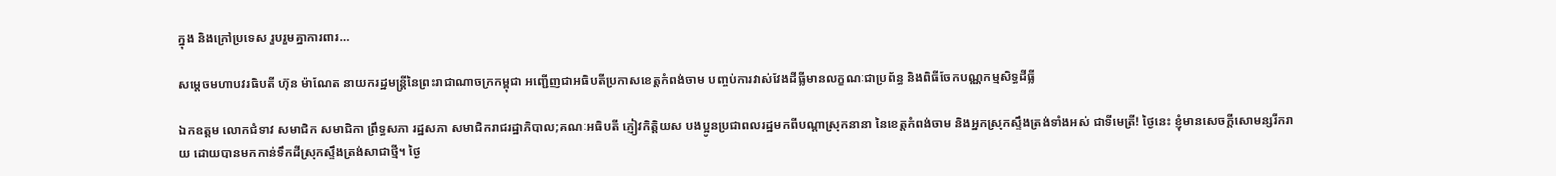ក្នុង និងក្រៅប្រទេស រួបរួមគ្នាការពារ…

សម្តេចមហាបវរធិបតី ហ៊ុន ម៉ាណែត នាយករដ្ឋមន្រ្តីនៃព្រះរាជាណាចក្រកម្ពុជា អញ្ជើញជាអធិបតីប្រកាសខេត្តកំពង់ចាម បញ្ចប់ការវាស់វែងដីធ្លីមានលក្ខណៈជាប្រព័ន្ធ និងពិធីចែកបណ្ណកម្មសិទ្ធដីធ្លី

ឯកឧត្តម លោកជំទាវ សមាជិក សមាជិកា ព្រឹទ្ធសភា រដ្ឋសភា សមាជិករាជរដ្ឋាភិបាល;គណៈអធិបតី ភ្ញៀវកិត្តិយស បងប្អូនប្រជាពលរដ្ឋមកពីបណ្ដាស្រុកនានា នៃខេត្តកំពង់ចាម និងអ្នកស្រុកស្ទឹងត្រង់ទាំងអស់ ជាទីមេត្រី! ថ្ងៃនេះ ខ្ញុំមានសេចក្ដីសោមន្សរីករាយ ដោយបានមកកាន់ទឹកដីស្រុកស្ទឹងត្រង់សាជាថ្មី។ ថ្ងៃ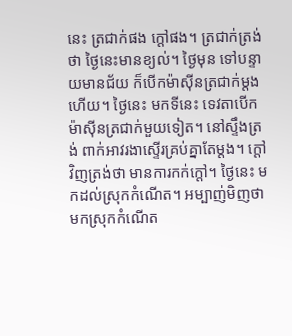នេះ ត្រជាក់ផង ក្ដៅផង។ ត្រជាក់ត្រង់ថា ថ្ងៃនេះមានខ្យល់។ ថ្ងៃមុន ទៅបន្ទាយមានជ័យ ក៏បើកម៉ាស៊ីនត្រជាក់ម្ដងហើយ។ ថ្ងៃនេះ មកទីនេះ ទេវតាបើកម៉ាស៊ីនត្រជាក់មួយទៀត។ នៅស្ទឹងត្រង់ ពាក់អាវរងាស្ទើរគ្រប់គ្នាតែម្ដង។ ក្ដៅវិញត្រង់ថា មានការកក់ក្ដៅ។ ថ្ងៃនេះ មកដល់ស្រុកកំណើត។ អម្បាញ់មិញថាមកស្រុកកំណើត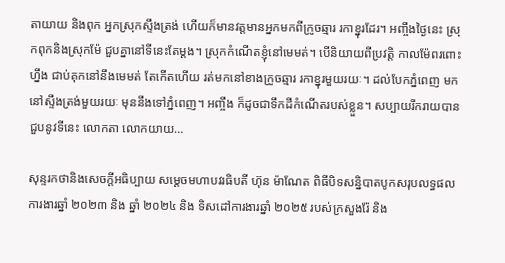តាយាយ និងពុក អ្នកស្រុកស្ទឹងត្រង់ ហើយក៏មានវត្តមានអ្នកមកពីក្រូចឆ្មារ រកាខ្នុរដែរ។ អញ្ចឹងថ្ងៃនេះ ស្រុកពុកនិងស្រុកម៉ែ ជួបគ្នានៅទីនេះតែម្ដង។ ស្រុកកំណើតខ្ញុំនៅមេមត់។ បើនិយាយពីប្រវត្តិ កាលម៉ែពរពោះហ្នឹង ជាប់គុកនៅនឹងមេមត់ តែកើតហើយ រត់មកនៅខាងក្រូចឆ្មារ រកាខ្នុរមួយរយៈ។ ដល់បែកភ្នំពេញ មកនៅស្ទឹងត្រង់មួយរយៈ មុននឹងទៅភ្នំពេញ។ អញ្ចឹង ក៏ដូចជាទឹកដីកំណើតរបស់ខ្លួន។ សប្បាយរីករាយបានជួបនូវទីនេះ លោកតា លោកយាយ…

សុន្ទរកថានិងសេចក្ដីអធិប្បាយ សម្ដេចមហាបវរធិបតី ហ៊ុន ម៉ាណែត ពិធីបិទសន្និបាតបូកសរុបលទ្ធផលការងារឆ្នាំ ២០២៣ និង ឆ្នាំ ២០២៤ និង ទិសដៅការងារឆ្នាំ ២០២៥ របស់ក្រសួងរ៉ែ និង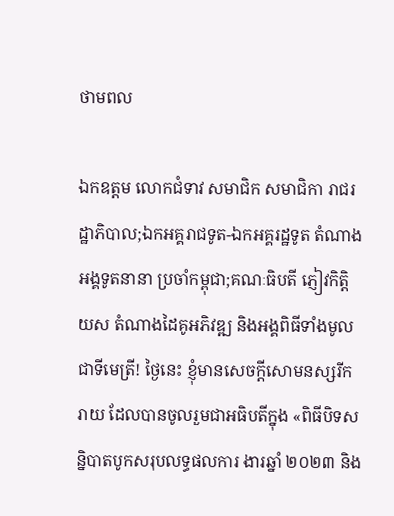ថាមពល

ឯកឧត្តម លោកជំទាវ សមាជិក សមាជិកា រាជរដ្ឋាភិបាល;ឯកអគ្គរាជទូត-ឯកអគ្គរដ្ឋទូត តំណាងអង្គទូតនានា ប្រចាំកម្ពុជា;គណៈធិបតី ភ្ញៀវកិត្តិយស តំណាងដៃគូអភិវឌ្ឍ និងអង្គពិធីទាំងមូល ជាទីមេត្រី! ថ្ងៃនេះ ខ្ញុំមានសេចក្តីសោមនស្សរីករាយ ដែលបានចូលរួមជាអធិបតីក្នុង «ពិធីបិទសន្និបាតបូកសរុបលទ្ធផលការ ងារឆ្នាំ ២០២៣ និង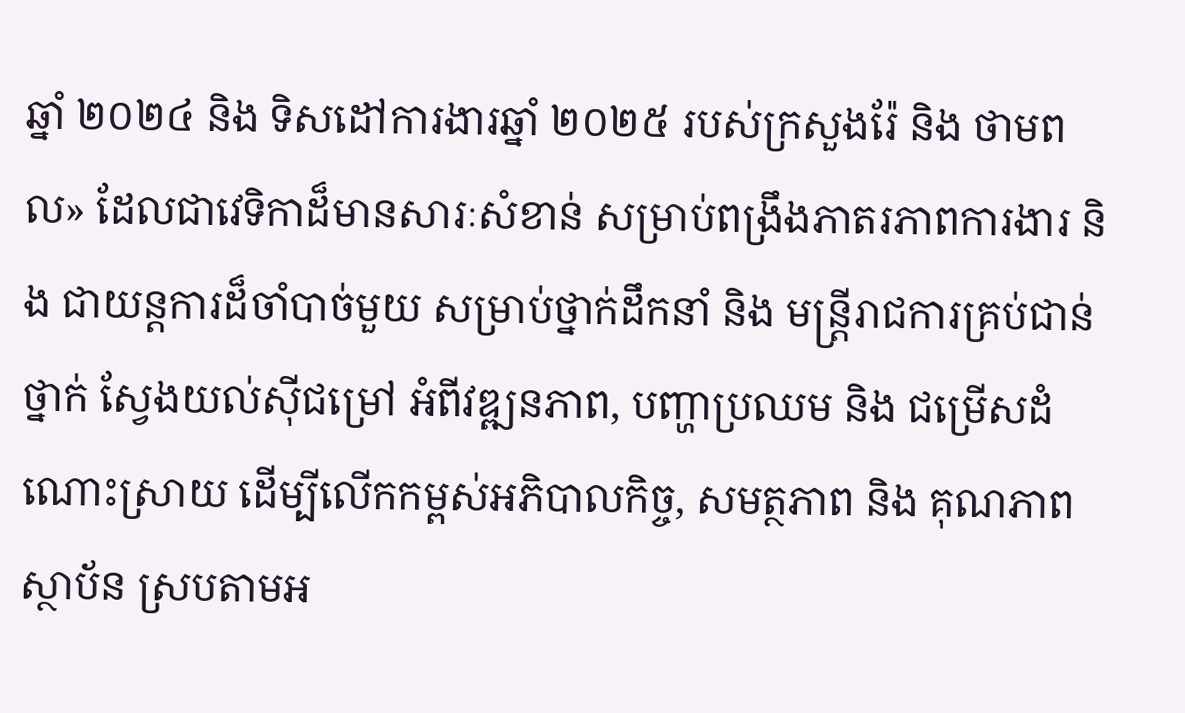ឆ្នាំ ២០២៤ និង ទិសដៅការងារឆ្នាំ ២០២៥ របស់ក្រសួងរ៉ែ និង ថាមពល» ដែលជាវេទិកាដ៏មានសារៈសំខាន់ សម្រាប់ពង្រឹងភាតរភាពការងារ និង ជាយន្តការដ៏ចាំបាច់មួយ សម្រាប់ថ្នាក់ដឹកនាំ និង មន្រ្តីរាជការគ្រប់ជាន់ថ្នាក់ ស្វែងយល់ស៊ីជម្រៅ អំពីវឌ្ឍនភាព, បញ្ហាប្រឈម និង ជម្រើសដំណោះស្រាយ ដើម្បីលើកកម្ពស់អភិបាលកិច្ច, សមត្ថភាព និង គុណភាព ស្ថាប័ន ស្របតាមអ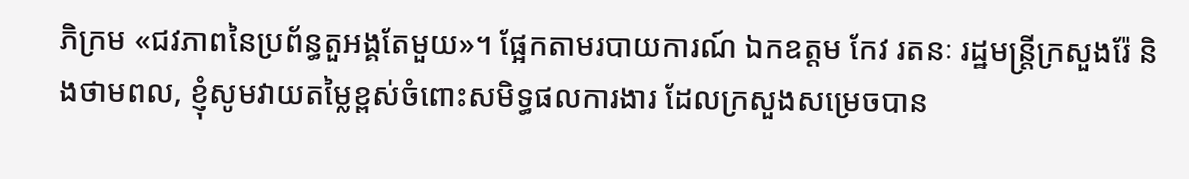ភិក្រម «ជវភាពនៃប្រព័ន្ធតួអង្គតែមួយ»។ ផ្អែកតាមរបាយការណ៍ ឯកឧត្តម កែវ រតនៈ រដ្ឋមន្ត្រីក្រសួងរ៉ែ និងថាមពល, ខ្ញុំសូមវាយតម្លៃខ្ពស់ចំពោះសមិទ្ធផលការងារ ដែលក្រសួងសម្រេចបាន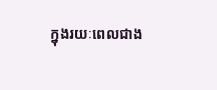ក្នុងរយៈពេលជាង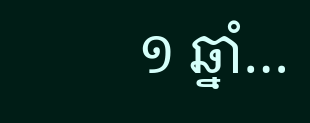១ ឆ្នាំ…